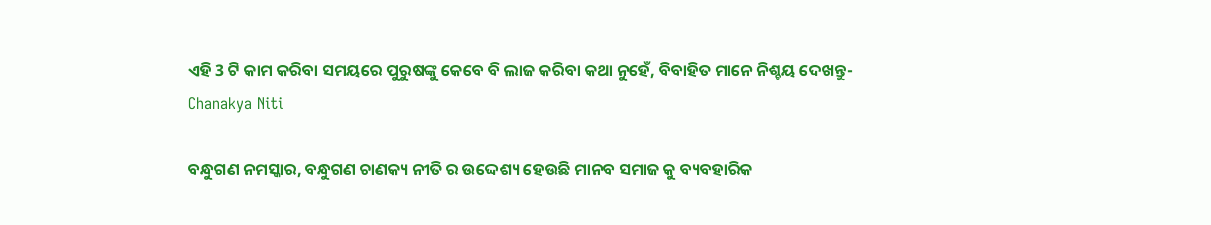ଏହି 3 ଟି କାମ କରିବା ସମୟରେ ପୁରୁଷଙ୍କୁ କେବେ ବି ଲାଜ କରିବା କଥା ନୁହେଁ, ବିବାହିତ ମାନେ ନିଶ୍ଚୟ ଦେଖନ୍ତୁ- Chanakya Niti

ବନ୍ଧୁଗଣ ନମସ୍କାର, ବନ୍ଧୁଗଣ ଚାଣକ୍ୟ ନୀତି ର ଉଦ୍ଦେଶ୍ୟ ହେଉଛି ମାନବ ସମାଜ କୁ ବ୍ୟବହାରିକ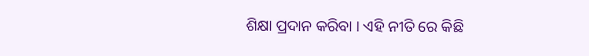ଶିକ୍ଷା ପ୍ରଦାନ କରିବା । ଏହି ନୀତି ରେ କିଛି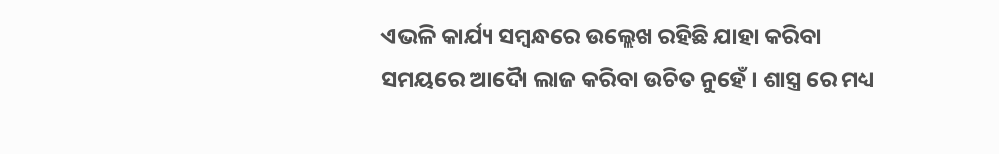ଏଭଳି କାର୍ଯ୍ୟ ସମ୍ବନ୍ଧରେ ଉଲ୍ଲେଖ ରହିଛି ଯାହା କରିବା ସମୟରେ ଆଦୋୖ ଲାଜ କରିବା ଉଚିତ ନୁହେଁ । ଶାସ୍ତ୍ର ରେ ମଧ୍ୟ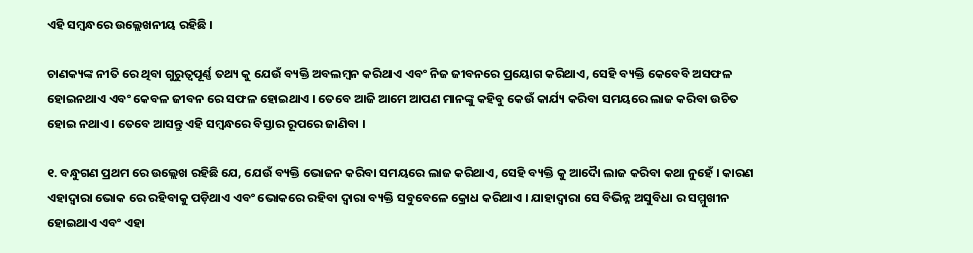ଏହି ସମ୍ବନ୍ଧରେ ଉଲ୍ଲେଖନୀୟ ରହିଛି ।

ଚାଣକ୍ୟଙ୍କ ନୀତି ରେ ଥିବା ଗୁରୁତ୍ୱପୂର୍ଣ୍ଣ ତଥ୍ୟ କୁ ଯେଉଁ ବ୍ୟକ୍ତି ଅବଲମ୍ବନ କରିଥାଏ ଏବଂ ନିଜ ଜୀବନରେ ପ୍ରୟୋଗ କରିଥାଏ, ସେହି ବ୍ୟକ୍ତି କେବେବି ଅସଫଳ ହୋଇନଥାଏ ଏବଂ କେବଳ ଜୀବନ ରେ ସଫଳ ହୋଇଥାଏ । ତେବେ ଆଜି ଆମେ ଆପଣ ମାନଙ୍କୁ କହିବୁ କେଉଁ କାର୍ଯ୍ୟ କରିବା ସମୟରେ ଲାଜ କରିବା ଉଚିତ ହୋଇ ନଥାଏ । ତେବେ ଆସନ୍ତୁ ଏହି ସମ୍ବନ୍ଧରେ ବିସ୍ତାର ରୂପରେ ଜାଣିବା ।

୧. ବନ୍ଧୁଗଣ ପ୍ରଥମ ରେ ଉଲ୍ଲେଖ ରହିଛି ଯେ, ଯେଉଁ ବ୍ୟକ୍ତି ଭୋଜନ କରିବା ସମୟରେ ଲାଜ କରିଥାଏ, ସେହି ବ୍ୟକ୍ତି କୁ ଆଦୋୖ ଲାଜ କରିବା କଥା ନୁହେଁ । କାରଣ ଏହାଦ୍ବାରା ଭୋକ ରେ ରହିବାକୁ ପଡ଼ିଥାଏ ଏବଂ ଭୋକରେ ରହିବା ଦ୍ଵାରା ବ୍ୟକ୍ତି ସବୁବେଳେ କ୍ରୋଧ କରିଥାଏ । ଯାହାଦ୍ୱାରା ସେ ବିଭିନ୍ନ ଅସୁବିଧା ର ସମ୍ମୁଖୀନ ହୋଇଥାଏ ଏବଂ ଏହା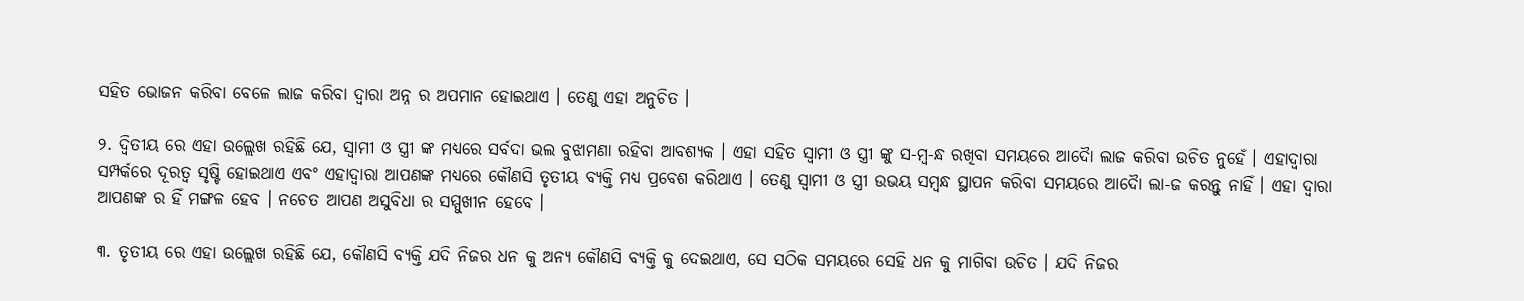ସହିତ ଭୋଜନ କରିବା ବେଳେ ଲାଜ କରିବା ଦ୍ୱାରା ଅନ୍ନ ର ଅପମାନ ହୋଇଥାଏ । ତେଣୁ ଏହା ଅନୁଚିତ ।

୨. ଦ୍ଵିତୀୟ ରେ ଏହା ଉଲ୍ଲେଖ ରହିଛି ଯେ, ସ୍ୱାମୀ ଓ ସ୍ତ୍ରୀ ଙ୍କ ମଧ୍ୟରେ ସର୍ବଦା ଭଲ ବୁଝାମଣା ରହିବା ଆବଶ୍ୟକ । ଏହା ସହିତ ସ୍ୱାମୀ ଓ ସ୍ତ୍ରୀ ଙ୍କୁ ସ-ମ୍ବ-ନ୍ଧ ରଖିବା ସମୟରେ ଆଦୋୖ ଲାଜ କରିବା ଉଚିତ ନୁହେଁ । ଏହାଦ୍ବାରା ସମ୍ପର୍କରେ ଦୂରତ୍ୱ ସୃଷ୍ଟି ହୋଇଥାଏ ଏବଂ ଏହାଦ୍ବାରା ଆପଣଙ୍କ ମଧ୍ୟରେ କୌଣସି ତୃତୀୟ ବ୍ୟକ୍ତି ମଧ୍ୟ ପ୍ରବେଶ କରିଥାଏ । ତେଣୁ ସ୍ୱାମୀ ଓ ସ୍ତ୍ରୀ ଉଭୟ ସମ୍ବନ୍ଧ ସ୍ଥାପନ କରିବା ସମୟରେ ଆଦୋୖ ଲା-ଜ କରନ୍ତୁ ନାହିଁ । ଏହା ଦ୍ବାରା ଆପଣଙ୍କ ର ହିଁ ମଙ୍ଗଳ ହେବ । ନଚେତ ଆପଣ ଅସୁବିଧା ର ସମ୍ମୁଖୀନ ହେବେ ।

୩. ତୃତୀୟ ରେ ଏହା ଉଲ୍ଲେଖ ରହିଛି ଯେ, କୌଣସି ବ୍ୟକ୍ତି ଯଦି ନିଜର ଧନ କୁ ଅନ୍ୟ କୌଣସି ବ୍ୟକ୍ତି କୁ ଦେଇଥାଏ, ସେ ସଠିକ ସମୟରେ ସେହି ଧନ କୁ ମାଗିବା ଉଚିତ । ଯଦି ନିଜର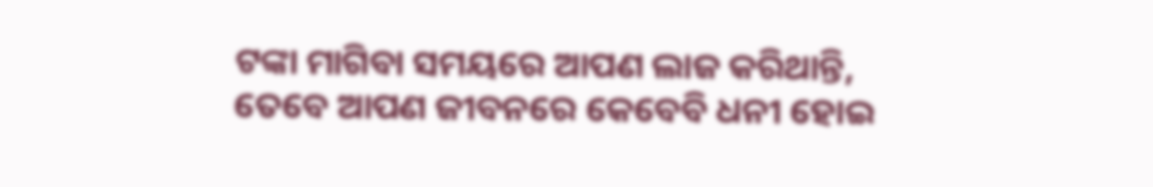ଟଙ୍କା ମାଗିବା ସମୟରେ ଆପଣ ଲାଜ କରିଥାନ୍ତି, ତେବେ ଆପଣ ଜୀବନରେ କେବେବି ଧନୀ ହୋଇ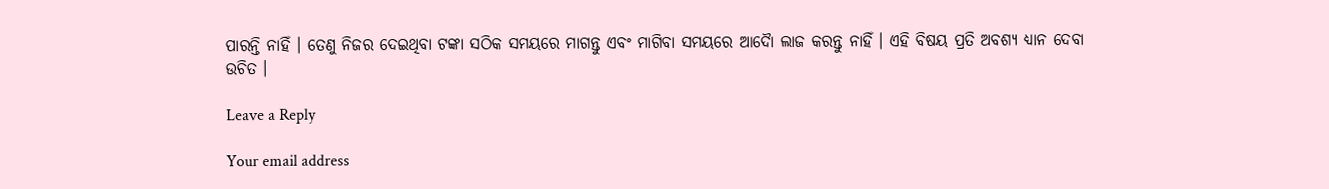ପାରନ୍ତି ନାହିଁ । ତେଣୁ ନିଜର ଦେଇଥିବା ଟଙ୍କା ସଠିକ ସମୟରେ ମାଗନ୍ତୁ ଏବଂ ମାଗିବା ସମୟରେ ଆଦୋୖ ଲାଜ କରନ୍ତୁ ନାହିଁ । ଏହି ବିଷୟ ପ୍ରତି ଅବଶ୍ୟ ଧ୍ୟାନ ଦେବା ଉଚିତ ।

Leave a Reply

Your email address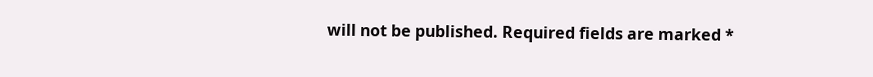will not be published. Required fields are marked *